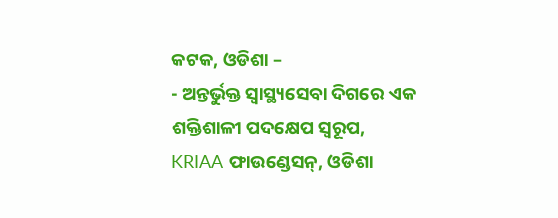କଟକ, ଓଡିଶା –
- ଅନ୍ତର୍ଭୁକ୍ତ ସ୍ୱାସ୍ଥ୍ୟସେବା ଦିଗରେ ଏକ ଶକ୍ତିଶାଳୀ ପଦକ୍ଷେପ ସ୍ୱରୂପ, KRIAA ଫାଉଣ୍ଡେସନ୍, ଓଡିଶା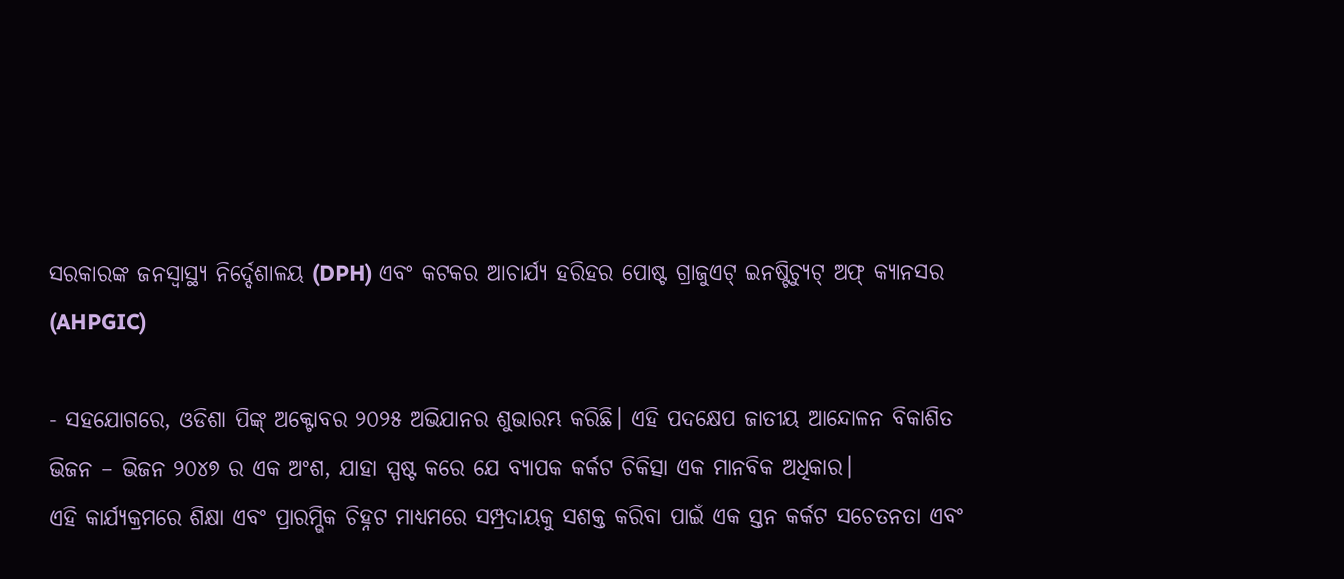ସରକାରଙ୍କ ଜନସ୍ୱାସ୍ଥ୍ୟ ନିର୍ଦ୍ଦେଶାଳୟ (DPH) ଏବଂ କଟକର ଆଚାର୍ଯ୍ୟ ହରିହର ପୋଷ୍ଟ ଗ୍ରାଜୁଏଟ୍ ଇନଷ୍ଟିଚ୍ୟୁଟ୍ ଅଫ୍ କ୍ୟାନସର (AHPGIC)

- ସହଯୋଗରେ, ଓଡିଶା ପିଙ୍କ୍ ଅକ୍ଟୋବର ୨୦୨୫ ଅଭିଯାନର ଶୁଭାରମ୍ଭ କରିଛି। ଏହି ପଦକ୍ଷେପ ଜାତୀୟ ଆନ୍ଦୋଳନ ବିକାଶିତ ଭିଜନ – ଭିଜନ ୨୦୪୭ ର ଏକ ଅଂଶ, ଯାହା ସ୍ପଷ୍ଟ କରେ ଯେ ବ୍ୟାପକ କର୍କଟ ଚିକିତ୍ସା ଏକ ମାନବିକ ଅଧିକାର।
ଏହି କାର୍ଯ୍ୟକ୍ରମରେ ଶିକ୍ଷା ଏବଂ ପ୍ରାରମ୍ଭିକ ଚିହ୍ନଟ ମାଧ୍ୟମରେ ସମ୍ପ୍ରଦାୟକୁ ସଶକ୍ତ କରିବା ପାଇଁ ଏକ ସ୍ତନ କର୍କଟ ସଚେତନତା ଏବଂ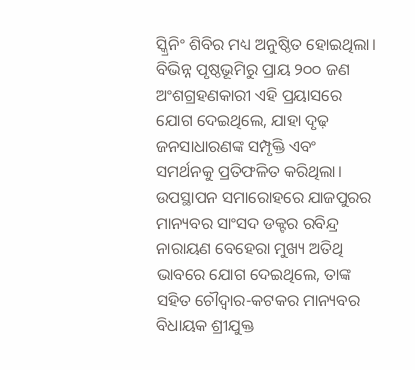ସ୍କ୍ରିନିଂ ଶିବିର ମଧ୍ୟ ଅନୁଷ୍ଠିତ ହୋଇଥିଲା। ବିଭିନ୍ନ ପୃଷ୍ଠଭୂମିରୁ ପ୍ରାୟ ୨୦୦ ଜଣ ଅଂଶଗ୍ରହଣକାରୀ ଏହି ପ୍ରୟାସରେ ଯୋଗ ଦେଇଥିଲେ, ଯାହା ଦୃଢ଼ ଜନସାଧାରଣଙ୍କ ସମ୍ପୃକ୍ତି ଏବଂ ସମର୍ଥନକୁ ପ୍ରତିଫଳିତ କରିଥିଲା।
ଉପସ୍ଥାପନ ସମାରୋହରେ ଯାଜପୁରର ମାନ୍ୟବର ସାଂସଦ ଡକ୍ଟର ରବିନ୍ଦ୍ର ନାରାୟଣ ବେହେରା ମୁଖ୍ୟ ଅତିଥି ଭାବରେ ଯୋଗ ଦେଇଥିଲେ, ତାଙ୍କ ସହିତ ଚୌଦ୍ୱାର-କଟକର ମାନ୍ୟବର ବିଧାୟକ ଶ୍ରୀଯୁକ୍ତ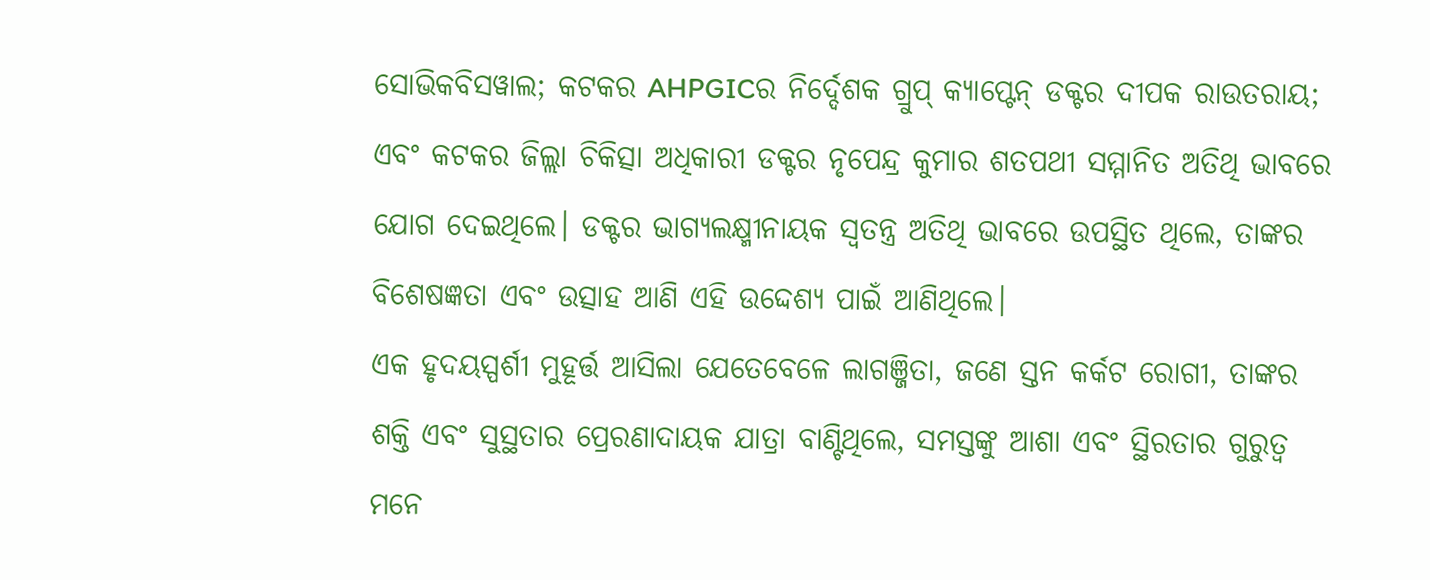ସୋଭିକବିସୱାଲ; କଟକର AHPGICର ନିର୍ଦ୍ଦେଶକ ଗ୍ରୁପ୍ କ୍ୟାପ୍ଟେନ୍ ଡକ୍ଟର ଦୀପକ ରାଉତରାୟ; ଏବଂ କଟକର ଜିଲ୍ଲା ଚିକିତ୍ସା ଅଧିକାରୀ ଡକ୍ଟର ନୃପେନ୍ଦ୍ର କୁମାର ଶତପଥୀ ସମ୍ମାନିତ ଅତିଥି ଭାବରେ ଯୋଗ ଦେଇଥିଲେ। ଡକ୍ଟର ଭାଗ୍ୟଲକ୍ଷ୍ମୀନାୟକ ସ୍ୱତନ୍ତ୍ର ଅତିଥି ଭାବରେ ଉପସ୍ଥିତ ଥିଲେ, ତାଙ୍କର ବିଶେଷଜ୍ଞତା ଏବଂ ଉତ୍ସାହ ଆଣି ଏହି ଉଦ୍ଦେଶ୍ୟ ପାଇଁ ଆଣିଥିଲେ।
ଏକ ହୃଦୟସ୍ପର୍ଶୀ ମୁହୂର୍ତ୍ତ ଆସିଲା ଯେତେବେଳେ ଲାଗଞ୍ଜିତା, ଜଣେ ସ୍ତନ କର୍କଟ ରୋଗୀ, ତାଙ୍କର ଶକ୍ତି ଏବଂ ସୁସ୍ଥତାର ପ୍ରେରଣାଦାୟକ ଯାତ୍ରା ବାଣ୍ଟିଥିଲେ, ସମସ୍ତଙ୍କୁ ଆଶା ଏବଂ ସ୍ଥିରତାର ଗୁରୁତ୍ୱ ମନେ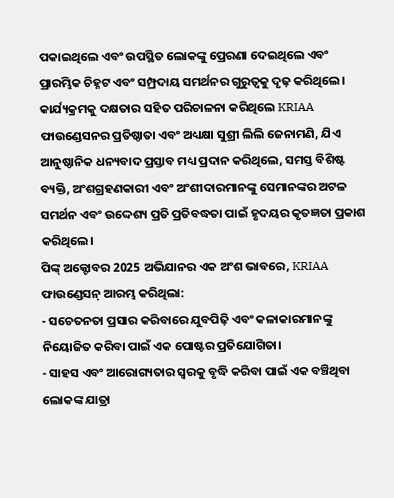ପକାଇଥିଲେ ଏବଂ ଉପସ୍ଥିତ ଲୋକଙ୍କୁ ପ୍ରେରଣା ଦେଇଥିଲେ ଏବଂ ପ୍ରାରମ୍ଭିକ ଚିହ୍ନଟ ଏବଂ ସମ୍ପ୍ରଦାୟ ସମର୍ଥନର ଗୁରୁତ୍ୱକୁ ଦୃଢ଼ କରିଥିଲେ।
କାର୍ଯ୍ୟକ୍ରମକୁ ଦକ୍ଷତାର ସହିତ ପରିଚାଳନା କରିଥିଲେ KRIAA ଫାଉଣ୍ଡେସନର ପ୍ରତିଷ୍ଠାତା ଏବଂ ଅଧ୍ୟକ୍ଷା ସୁଶ୍ରୀ ଲିଲି ଜେନାମଣି, ଯିଏ ଆନୁଷ୍ଠାନିକ ଧନ୍ୟବାଦ ପ୍ରସ୍ତାବ ମଧ୍ୟ ପ୍ରଦାନ କରିଥିଲେ, ସମସ୍ତ ବିଶିଷ୍ଟ ବ୍ୟକ୍ତି, ଅଂଶଗ୍ରହଣକାରୀ ଏବଂ ଅଂଶୀଦାରମାନଙ୍କୁ ସେମାନଙ୍କର ଅଟଳ ସମର୍ଥନ ଏବଂ ଉଦ୍ଦେଶ୍ୟ ପ୍ରତି ପ୍ରତିବଦ୍ଧତା ପାଇଁ ହୃଦୟର କୃତଜ୍ଞତା ପ୍ରକାଶ କରିଥିଲେ।
ପିଙ୍କ୍ ଅକ୍ଟୋବର 2025 ଅଭିଯାନର ଏକ ଅଂଶ ଭାବରେ, KRIAA ଫାଉଣ୍ଡେସନ୍ ଆରମ୍ଭ କରିଥିଲା:
- ସଚେତନତା ପ୍ରସାର କରିବାରେ ଯୁବପିଢ଼ି ଏବଂ କଳାକାରମାନଙ୍କୁ ନିୟୋଜିତ କରିବା ପାଇଁ ଏକ ପୋଷ୍ଟର ପ୍ରତିଯୋଗିତା।
- ସାହସ ଏବଂ ଆରୋଗ୍ୟତାର ସ୍ୱରକୁ ବୃଦ୍ଧି କରିବା ପାଇଁ ଏକ ବଞ୍ଚିଥିବା ଲୋକଙ୍କ ଯାତ୍ରା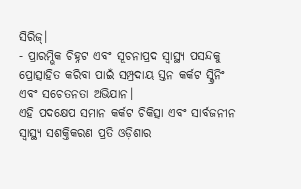ସିରିଜ୍।
- ପ୍ରାରମ୍ଭିକ ଚିହ୍ନଟ ଏବଂ ସୂଚନାପ୍ରଦ ସ୍ୱାସ୍ଥ୍ୟ ପସନ୍ଦକୁ ପ୍ରୋତ୍ସାହିତ କରିବା ପାଇଁ ସମ୍ପ୍ରଦାୟ ସ୍ତନ କର୍କଟ ସ୍କ୍ରିନିଂ ଏବଂ ସଚେତନତା ଅଭିଯାନ।
ଏହି ପଦକ୍ଷେପ ସମାନ କର୍କଟ ଚିକିତ୍ସା ଏବଂ ସାର୍ବଜନୀନ ସ୍ୱାସ୍ଥ୍ୟ ସଶକ୍ତିକରଣ ପ୍ରତି ଓଡ଼ିଶାର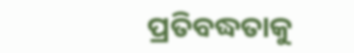ପ୍ରତିବଦ୍ଧତାକୁ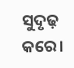ସୁଦୃଢ଼ କରେ।